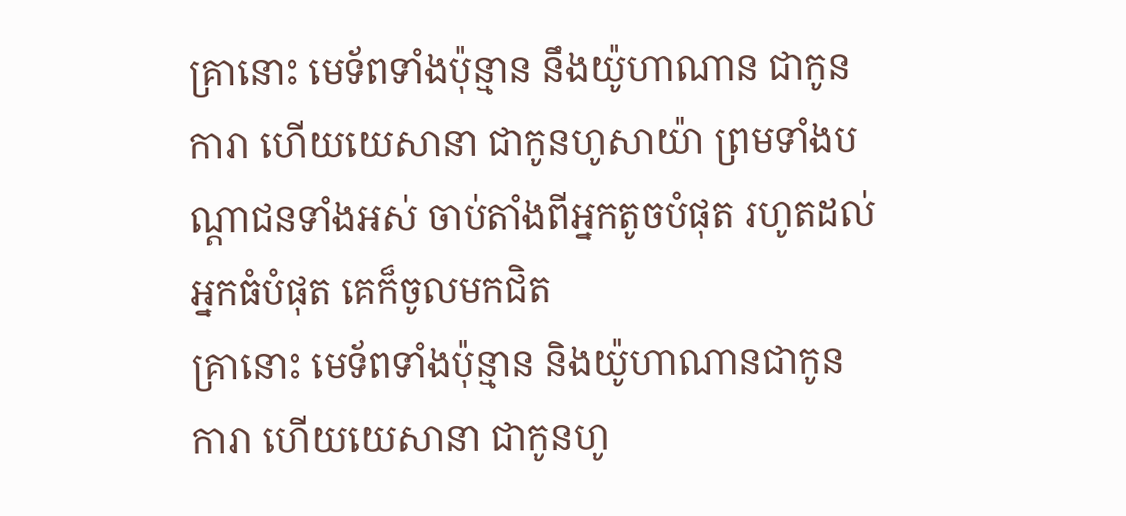គ្រានោះ មេទ័ពទាំងប៉ុន្មាន នឹងយ៉ូហាណាន ជាកូនការា ហើយយេសានា ជាកូនហូសាយ៉ា ព្រមទាំងបណ្តាជនទាំងអស់ ចាប់តាំងពីអ្នកតូចបំផុត រហូតដល់អ្នកធំបំផុត គេក៏ចូលមកជិត
គ្រានោះ មេទ័ពទាំងប៉ុន្មាន និងយ៉ូហាណានជាកូនការា ហើយយេសានា ជាកូនហូ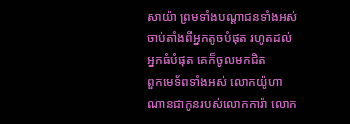សាយ៉ា ព្រមទាំងបណ្ដាជនទាំងអស់ ចាប់តាំងពីអ្នកតូចបំផុត រហូតដល់អ្នកធំបំផុត គេក៏ចូលមកជិត
ពួកមេទ័ពទាំងអស់ លោកយ៉ូហាណានជាកូនរបស់លោកការ៉ា លោក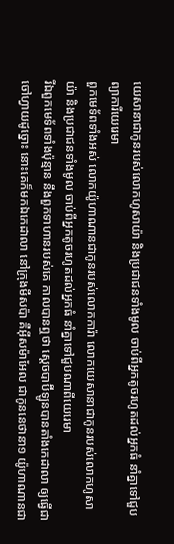យេសានាជាកូនរបស់លោកហូសាយ៉ា និងប្រជាជនទាំងមូល ចាប់ពីអ្នកតូចរហូតដល់អ្នកធំ នាំគ្នាទៅជួបព្យាការីយេរេមា
ពួកមេទ័ពទាំងអស់ លោកយ៉ូហាណានជាកូនរបស់លោកការ៉ា លោកយេសានាជាកូនរបស់លោកហូសាយ៉ា និងប្រជាជនទាំងមូល ចាប់ពីអ្នកតូចរហូតដល់អ្នកធំ នាំគ្នាទៅជួបណាពីយេរេមា
រីឯពួកមេទ័ពទាំងប៉ុន្មាន នឹងពួកទាហានរបស់គេ កាលបានឮថា ស្តេចបាប៊ីឡូនបានតាំងកេដាលា ឲ្យធ្វើជាចៅហ្វាយដូច្នោះ នោះគេក៏មកឯកេដាលា នៅក្រុងមីសប៉ា គឺអ៊ីសម៉ាអែល ជាកូននេថានា១ យ៉ូហាណានជា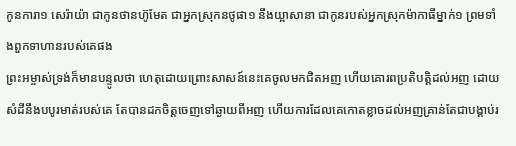កូនការា១ សេរ៉ាយ៉ា ជាកូនថានហ៊ូមែត ជាអ្នកស្រុកនថូផា១ នឹងយ្អាសានា ជាកូនរបស់អ្នកស្រុកម៉ាកាធីម្នាក់១ ព្រមទាំងពួកទាហានរបស់គេផង
ព្រះអម្ចាស់ទ្រង់ក៏មានបន្ទូលថា ហេតុដោយព្រោះសាសន៍នេះគេចូលមកជិតអញ ហើយគោរពប្រតិបត្តិដល់អញ ដោយសំដីនឹងបបូរមាត់របស់គេ តែបានដកចិត្តចេញទៅឆ្ងាយពីអញ ហើយការដែលគេកោតខ្លាចដល់អញគ្រាន់តែជាបង្គាប់រ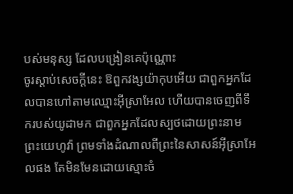បស់មនុស្ស ដែលបង្រៀនគេប៉ុណ្ណោះ
ចូរស្តាប់សេចក្ដីនេះ ឱពួកវង្សយ៉ាកុបអើយ ជាពួកអ្នកដែលបានហៅតាមឈ្មោះអ៊ីស្រាអែល ហើយបានចេញពីទឹករបស់យូដាមក ជាពួកអ្នកដែលស្បថដោយព្រះនាមព្រះយេហូវ៉ា ព្រមទាំងដំណាលពីព្រះនៃសាសន៍អ៊ីស្រាអែលផង តែមិនមែនដោយស្មោះចំ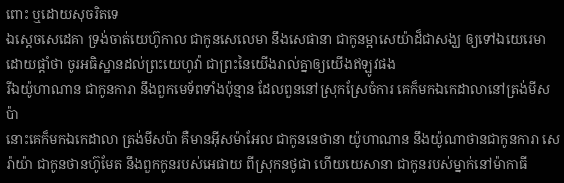ពោះ ឬដោយសុចរិតទេ
ឯស្តេចសេដេគា ទ្រង់ចាត់យេហ៊ូកាល ជាកូនសេលេមា នឹងសេផានា ជាកូនម្អាសេយ៉ាដ៏ជាសង្ឃ ឲ្យទៅឯយេរេមា ដោយផ្តាំថា ចូរអធិស្ឋានដល់ព្រះយេហូវ៉ា ជាព្រះនៃយើងរាល់គ្នាឲ្យយើងឥឡូវផង
រីឯយ៉ូហាណាន ជាកូនការា នឹងពួកមេទ័ពទាំងប៉ុន្មាន ដែលពួននៅស្រុកស្រែចំការ គេក៏មកឯកេដាលានៅត្រង់មីសប៉ា
នោះគេក៏មកឯកេដាលា ត្រង់មីសប៉ា គឺមានអ៊ីសម៉ាអែល ជាកូននេថានា យ៉ូហាណាន នឹងយ៉ូណាថានជាកូនការា សេរ៉ាយ៉ា ជាកូនថានហ៊ូមែត នឹងពួកកូនរបស់អេផាយ ពីស្រុកនថូផា ហើយយេសានា ជាកូនរបស់ម្នាក់នៅម៉ាកាធី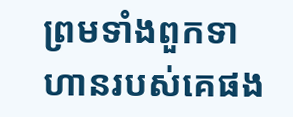ព្រមទាំងពួកទាហានរបស់គេផង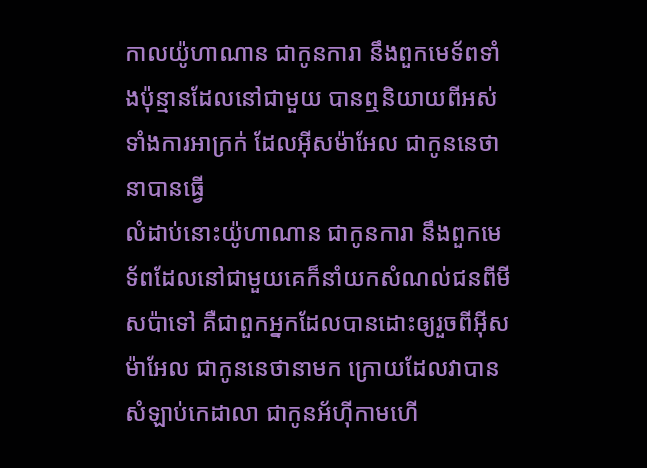កាលយ៉ូហាណាន ជាកូនការា នឹងពួកមេទ័ពទាំងប៉ុន្មានដែលនៅជាមួយ បានឮនិយាយពីអស់ទាំងការអាក្រក់ ដែលអ៊ីសម៉ាអែល ជាកូននេថានាបានធ្វើ
លំដាប់នោះយ៉ូហាណាន ជាកូនការា នឹងពួកមេទ័ពដែលនៅជាមួយគេក៏នាំយកសំណល់ជនពីមីសប៉ាទៅ គឺជាពួកអ្នកដែលបានដោះឲ្យរួចពីអ៊ីសម៉ាអែល ជាកូននេថានាមក ក្រោយដែលវាបានសំឡាប់កេដាលា ជាកូនអ័ហ៊ីកាមហើ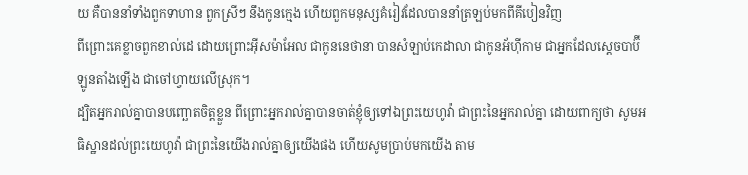យ គឺបាននាំទាំងពួកទាហាន ពួកស្រីៗ នឹងកូនក្មេង ហើយពួកមនុស្សគំរៀវដែលបាននាំត្រឡប់មកពីគីបៀនវិញ
ពីព្រោះគេខ្លាចពួកខាល់ដេ ដោយព្រោះអ៊ីសម៉ាអែល ជាកូននេថានា បានសំឡាប់កេដាលា ជាកូនអ័ហ៊ីកាម ជាអ្នកដែលស្តេចបាប៊ីឡូនតាំងឡើង ជាចៅហ្វាយលើស្រុក។
ដ្បិតអ្នករាល់គ្នាបានបញ្ឆោតចិត្តខ្លួន ពីព្រោះអ្នករាល់គ្នាបានចាត់ខ្ញុំឲ្យទៅឯព្រះយេហូវ៉ា ជាព្រះនៃអ្នករាល់គ្នា ដោយពាក្យថា សូមអធិស្ឋានដល់ព្រះយេហូវ៉ា ជាព្រះនៃយើងរាល់គ្នាឲ្យយើងផង ហើយសូមប្រាប់មកយើង តាម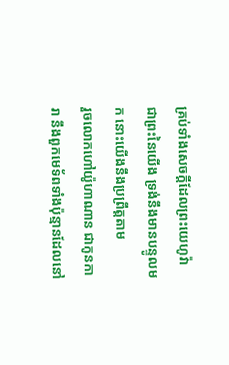គ្រប់ទាំងសេចក្ដីដែលព្រះយេហូវ៉ា ជាព្រះនៃយើង ទ្រង់នឹងមានបន្ទូលមក នោះយើងនឹងប្រព្រឹត្តតាម
រួចលោកហៅយ៉ូហាណាន ជាកូនការា នឹងពួកមេទ័ពទាំងប៉ុន្មានដែលនៅ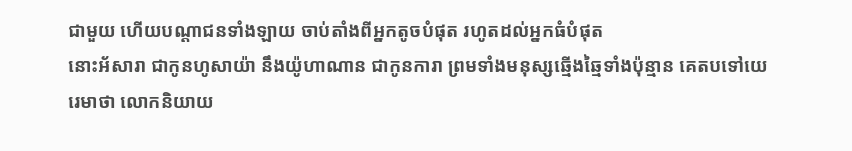ជាមួយ ហើយបណ្តាជនទាំងឡាយ ចាប់តាំងពីអ្នកតូចបំផុត រហូតដល់អ្នកធំបំផុត
នោះអ័សារា ជាកូនហូសាយ៉ា នឹងយ៉ូហាណាន ជាកូនការា ព្រមទាំងមនុស្សឆ្មើងឆ្មៃទាំងប៉ុន្មាន គេតបទៅយេរេមាថា លោកនិយាយ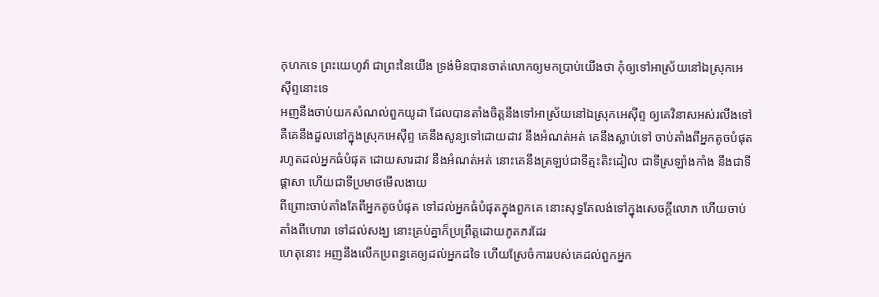កុហកទេ ព្រះយេហូវ៉ា ជាព្រះនៃយើង ទ្រង់មិនបានចាត់លោកឲ្យមកប្រាប់យើងថា កុំឲ្យទៅអាស្រ័យនៅឯស្រុកអេស៊ីព្ទនោះទេ
អញនឹងចាប់យកសំណល់ពួកយូដា ដែលបានតាំងចិត្តនឹងទៅអាស្រ័យនៅឯស្រុកអេស៊ីព្ទ ឲ្យគេវិនាសអស់រលីងទៅ គឺគេនឹងដួលនៅក្នុងស្រុកអេស៊ីព្ទ គេនឹងសូន្យទៅដោយដាវ នឹងអំណត់អត់ គេនឹងស្លាប់ទៅ ចាប់តាំងពីអ្នកតូចបំផុតរហូតដល់អ្នកធំបំផុត ដោយសារដាវ នឹងអំណត់អត់ នោះគេនឹងត្រឡប់ជាទីត្មះតិះដៀល ជាទីស្រឡាំងកាំង នឹងជាទីផ្តាសា ហើយជាទីប្រមាថមើលងាយ
ពីព្រោះចាប់តាំងតែពីអ្នកតូចបំផុត ទៅដល់អ្នកធំបំផុតក្នុងពួកគេ នោះសុទ្ធតែលង់ទៅក្នុងសេចក្ដីលោភ ហើយចាប់តាំងពីហោរា ទៅដល់សង្ឃ នោះគ្រប់គ្នាក៏ប្រព្រឹត្តដោយភូតភរដែរ
ហេតុនោះ អញនឹងលើកប្រពន្ធគេឲ្យដល់អ្នកដទៃ ហើយស្រែចំការរបស់គេដល់ពួកអ្នក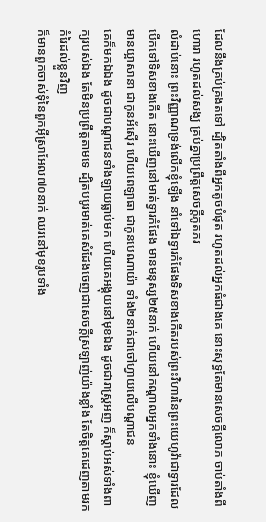ដែលនឹងគ្រប់គ្រងតទៅ ដ្បិតតាំងពីអ្នកតូចបំផុត រហូតដល់អ្នកធំជាងគេ នោះសុទ្ធតែមានសេចក្ដីលោភ ចាប់តាំងពីហោរា រហូតដល់សង្ឃ គ្រប់គ្នាប្រព្រឹត្តសេចក្ដីភូតភរ
លំដាប់នោះ ព្រះវិញ្ញាណទ្រង់លើកខ្ញុំឡើង នាំទៅឯទ្វារកំផែងទិសខាងកើតរបស់ព្រះវិហារនៃព្រះយេហូវ៉ាជាទ្វារដែលបើកទៅទិសខាងកើត នោះឃើញនៅមាត់ទ្វារកំផែង មានមនុស្ស២៥នាក់ ហើយនៅកណ្តាលអ្នកទាំងនោះ ខ្ញុំឃើញមានយ្អាសានា ជាកូនអ័ស៊ើរ ហើយពេឡាធា ជាកូនបេណាយ៉ា ទាំង២នាក់ជាចៅហ្វាយលើបណ្តាជន
គេក៏មកឯឯង ដូចជាបណ្តាជនទាំងឡាយធ្លាប់មក ហើយគេអង្គុយនៅមុខឯង ដូចជារាស្ត្រអញ ក៏ស្តាប់អស់ទាំងពាក្យរបស់ឯង តែមិនប្រព្រឹត្តតាមទេ ដ្បិតបបូរមាត់គេសំដែងចេញជាសេចក្ដីស្រឡាញ់យ៉ាងខ្លាំង តែចិត្តគេដេញតាមរកកំរៃដល់ខ្លួនវិញ
ក៏មានពួកចាស់ទុំនៃពួកអ៊ីស្រាអែល៧០នាក់ ឈរនៅមុខរូបទាំង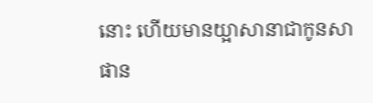នោះ ហើយមានយ្អាសានាជាកូនសាផាន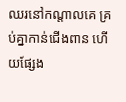ឈរនៅកណ្តាលគេ គ្រប់គ្នាកាន់ជើងពាន ហើយផ្សែង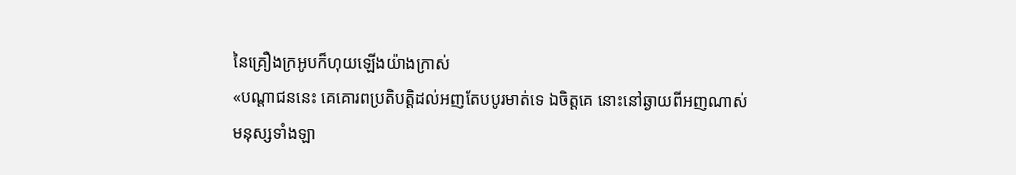នៃគ្រឿងក្រអូបក៏ហុយឡើងយ៉ាងក្រាស់
«បណ្តាជននេះ គេគោរពប្រតិបត្តិដល់អញតែបបូរមាត់ទេ ឯចិត្តគេ នោះនៅឆ្ងាយពីអញណាស់
មនុស្សទាំងឡា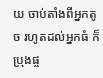យ ចាប់តាំងពីអ្នកតូច រហូតដល់អ្នកធំ ក៏ប្រុងផ្ច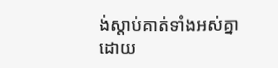ង់ស្តាប់គាត់ទាំងអស់គ្នា ដោយ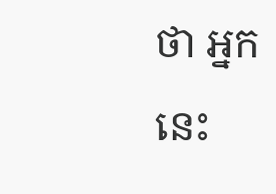ថា អ្នកនេះ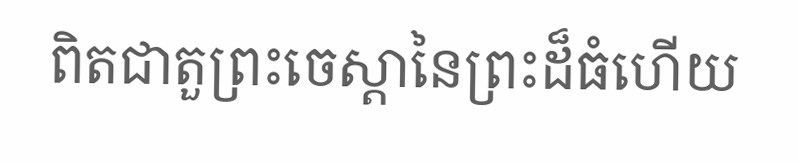ពិតជាតួព្រះចេស្តានៃព្រះដ៏ធំហើយ